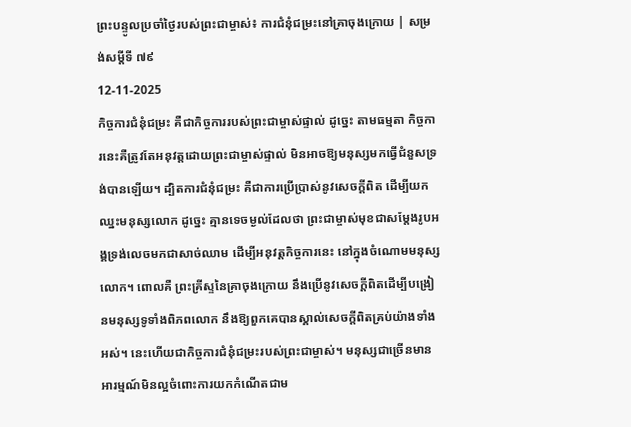ព្រះបន្ទូលប្រចាំថ្ងៃរបស់ព្រះជាម្ចាស់៖ ការជំនុំជម្រះនៅគ្រាចុងក្រោយ | សម្រង់សម្ដីទី ៧៩
12-11-2025
កិច្ចការជំនុំជម្រះ គឺជាកិច្ចការរបស់ព្រះជាម្ចាស់ផ្ទាល់ ដូច្នេះ តាមធម្មតា កិច្ចការនេះគឺត្រូវតែអនុវត្តដោយព្រះជាម្ចាស់ផ្ទាល់ មិនអាចឱ្យមនុស្សមកធ្វើជំនួសទ្រង់បានឡើយ។ ដ្បិតការជំនុំជម្រះ គឺជាការប្រើប្រាស់នូវសេចក្ដីពិត ដើម្បីយកឈ្នះមនុស្សលោក ដូច្នេះ គ្មានទេចម្ងល់ដែលថា ព្រះជាម្ចាស់មុខជាសម្ដែងរូបអង្គទ្រង់លេចមកជាសាច់ឈាម ដើម្បីអនុវត្តកិច្ចការនេះ នៅក្នុងចំណោមមនុស្សលោក។ ពោលគឺ ព្រះគ្រីស្ទនៃគ្រាចុងក្រោយ នឹងប្រើនូវសេចក្ដីពិតដើម្បីបង្រៀនមនុស្សទូទាំងពិភពលោក នឹងឱ្យពួកគេបានស្គាល់សេចក្ដីពិតគ្រប់យ៉ាងទាំងអស់។ នេះហើយជាកិច្ចការជំនុំជម្រះរបស់ព្រះជាម្ចាស់។ មនុស្សជាច្រើនមានអារម្មណ៍មិនល្អចំពោះការយកកំណើតជាម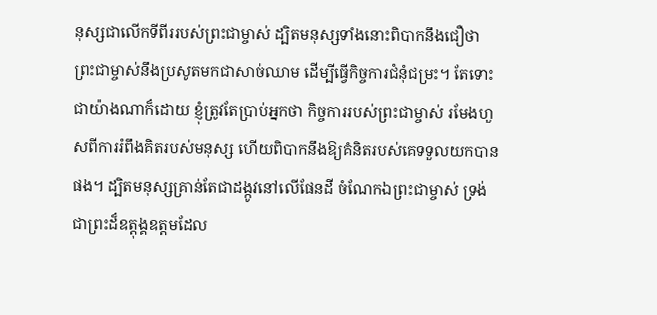នុស្សជាលើកទីពីររបស់ព្រះជាម្ចាស់ ដ្បិតមនុស្សទាំងនោះពិបាកនឹងជឿថា ព្រះជាម្ចាស់នឹងប្រសូតមកជាសាច់ឈាម ដើម្បីធ្វើកិច្ចការជំនុំជម្រះ។ តែទោះជាយ៉ាងណាក៏ដោយ ខ្ញុំត្រូវតែប្រាប់អ្នកថា កិច្ចការរបស់ព្រះជាម្ចាស់ រមែងហួសពីការរំពឹងគិតរបស់មនុស្ស ហើយពិបាកនឹងឱ្យគំនិតរបស់គេទទួលយកបានផង។ ដ្បិតមនុស្សគ្រាន់តែជាដង្កូវនៅលើផែនដី ចំណែកឯព្រះជាម្ចាស់ ទ្រង់ជាព្រះដ៏ឧត្ដុង្គឧត្ដមដែល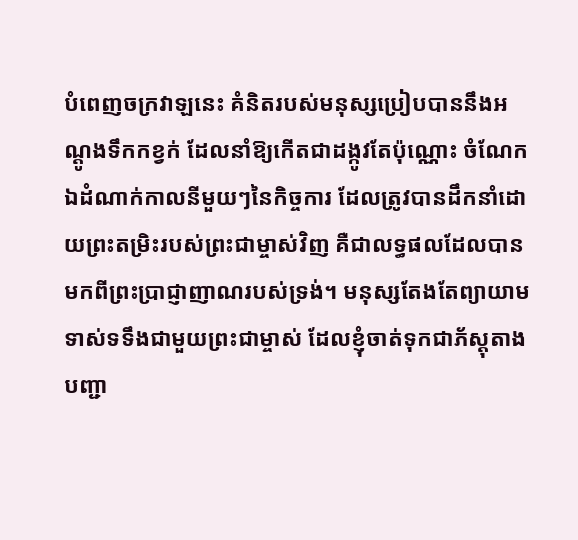បំពេញចក្រវាឡនេះ គំនិតរបស់មនុស្សប្រៀបបាននឹងអណ្ដូងទឹកកខ្វក់ ដែលនាំឱ្យកើតជាដង្កូវតែប៉ុណ្ណោះ ចំណែកឯដំណាក់កាលនីមួយៗនៃកិច្ចការ ដែលត្រូវបានដឹកនាំដោយព្រះតម្រិះរបស់ព្រះជាម្ចាស់វិញ គឺជាលទ្ធផលដែលបានមកពីព្រះប្រាជ្ញាញាណរបស់ទ្រង់។ មនុស្សតែងតែព្យាយាមទាស់ទទឹងជាមួយព្រះជាម្ចាស់ ដែលខ្ញុំចាត់ទុកជាភ័ស្តុតាងបញ្ជា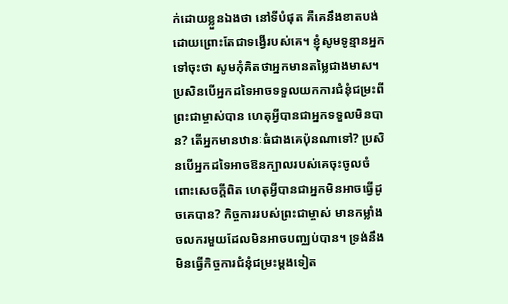ក់ដោយខ្លួនឯងថា នៅទីបំផុត គឺគេនឹងខាតបង់ដោយព្រោះតែជាទង្វើរបស់គេ។ ខ្ញុំសូមទូន្មានអ្នកទៅចុះថា សូមកុំគិតថាអ្នកមានតម្លៃជាងមាស។ ប្រសិនបើអ្នកដទៃអាចទទួលយកការជំនុំជម្រះពីព្រះជាម្ចាស់បាន ហេតុអ្វីបានជាអ្នកទទួលមិនបាន? តើអ្នកមានឋានៈធំជាងគេប៉ុនណាទៅ? ប្រសិនបើអ្នកដទៃអាចឱនក្បាលរបស់គេចុះចូលចំពោះសេចក្ដីពិត ហេតុអ្វីបានជាអ្នកមិនអាចធ្វើដូចគេបាន? កិច្ចការរបស់ព្រះជាម្ចាស់ មានកម្លាំងចលករមួយដែលមិនអាចបញ្ឈប់បាន។ ទ្រង់នឹងមិនធ្វើកិច្ចការជំនុំជម្រះម្ដងទៀត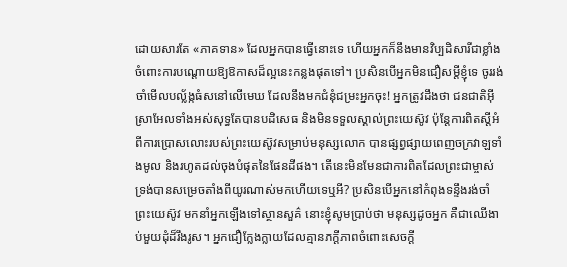ដោយសារតែ «ភាគទាន» ដែលអ្នកបានធ្វើនោះទេ ហើយអ្នកក៏នឹងមានវិប្បដិសារីជាខ្លាំងចំពោះការបណ្ដោយឱ្យឱកាសដ៏ល្អនេះកន្លងផុតទៅ។ ប្រសិនបើអ្នកមិនជឿសម្ដីខ្ញុំទេ ចូររង់ចាំមើលបល្ល័ង្កធំសនៅលើមេឃ ដែលនឹងមកជំនុំជម្រះអ្នកចុះ! អ្នកត្រូវដឹងថា ជនជាតិអ៊ីស្រាអែលទាំងអស់សុទ្ធតែបានបដិសេធ និងមិនទទួលស្គាល់ព្រះយេស៊ូវ ប៉ុន្តែការពិតស្ដីអំពីការប្រោសលោះរបស់ព្រះយេស៊ូវសម្រាប់មនុស្សលោក បានផ្សព្វផ្សាយពេញចក្រវាឡទាំងមូល និងរហូតដល់ចុងបំផុតនៃផែនដីផង។ តើនេះមិនមែនជាការពិតដែលព្រះជាម្ចាស់ ទ្រង់បានសម្រេចតាំងពីយូរណាស់មកហើយទេឬអី? ប្រសិនបើអ្នកនៅកំពុងទន្ទឹងរង់ចាំព្រះយេស៊ូវ មកនាំអ្នកឡើងទៅស្ថានសួគ៌ នោះខ្ញុំសូមប្រាប់ថា មនុស្សដូចអ្នក គឺជាឈើងាប់មួយដុំដ៏រឹងរូស។ អ្នកជឿក្លែងក្លាយដែលគ្មានភក្ដីភាពចំពោះសេចក្ដី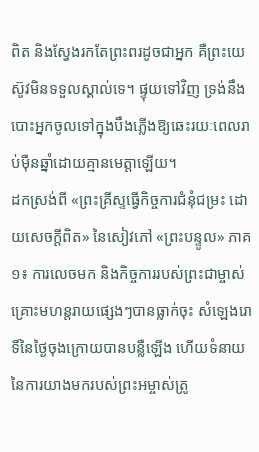ពិត និងស្វែងរកតែព្រះពរដូចជាអ្នក គឺព្រះយេស៊ូវមិនទទួលស្គាល់ទេ។ ផ្ទុយទៅវិញ ទ្រង់នឹងបោះអ្នកចូលទៅក្នុងបឹងភ្លើងឱ្យឆេះរយៈពេលរាប់ម៉ឺនឆ្នាំដោយគ្មានមេត្តាឡើយ។
ដកស្រង់ពី «ព្រះគ្រីស្ទធ្វើកិច្ចការជំនុំជម្រះ ដោយសេចក្ដីពិត» នៃសៀវភៅ «ព្រះបន្ទូល» ភាគ១៖ ការលេចមក និងកិច្ចការរបស់ព្រះជាម្ចាស់
គ្រោះមហន្តរាយផ្សេងៗបានធ្លាក់ចុះ សំឡេងរោទិ៍នៃថ្ងៃចុងក្រោយបានបន្លឺឡើង ហើយទំនាយនៃការយាងមករបស់ព្រះអម្ចាស់ត្រូ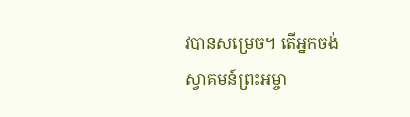វបានសម្រេច។ តើអ្នកចង់ស្វាគមន៍ព្រះអម្ចា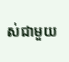ស់ជាមួយ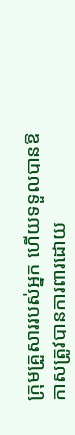ក្រុមគ្រួសាររបស់អ្នក ហើយទទួលបានឱកាសត្រូវបានការពារដោយ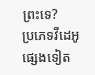ព្រះទេ?
ប្រភេទវីដេអូផ្សេងទៀត